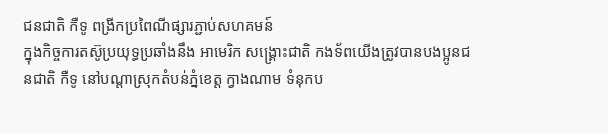ជនជាតិ កឺទូ ពង្រីកប្រពៃណីផ្សារភ្ជាប់សហគមន៍
ក្នុងកិច្ចការតស៊ូប្រយុទ្ធប្រឆាំងនឹង អាមេរិក សង្គ្រោះជាតិ កងទ័ពយើងត្រូវបានបងប្អូនជនជាតិ កឺទូ នៅបណ្តាស្រុកតំបន់ភ្នំខេត្ត ក្វាងណាម ទំនុកប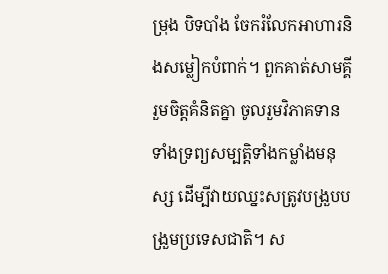ម្រុង បិទបាំង ចែករំលែកអាហារនិងសម្លៀកបំពាក់។ ពួកគាត់សាមគ្គី រួមចិត្តគំនិតគ្នា ចូលរួមវិភាគទានទាំងទ្រព្យសម្បត្តិទាំងកម្លាំងមនុស្ស ដើម្បីវាយឈ្នះសត្រូវបង្រួបបង្រួមប្រទេសជាតិ។ ស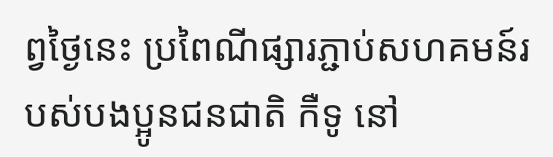ព្វថ្ងៃនេះ ប្រពៃណីផ្សារភ្ជាប់សហគមន៍របស់បងប្អូនជនជាតិ កឺទូ នៅ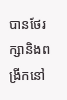បានថែរក្សានិងពង្រីកនៅ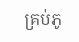គ្រប់ភូ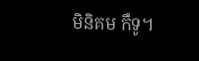មិនិគម កឺទូ។